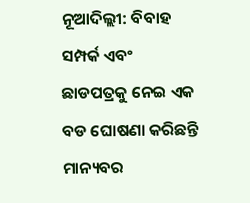ନୂଆଦିଲ୍ଲୀ: ବିବାହ ସମ୍ପର୍କ ଏବଂ ଛାଡପତ୍ରକୁ ନେଇ ଏକ ବଡ ଘୋଷଣା କରିଛନ୍ତି ମାନ୍ୟବର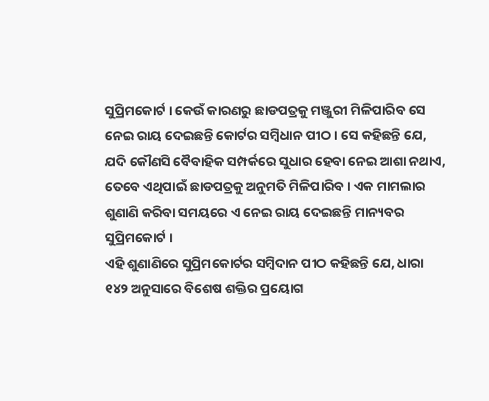ସୁପ୍ରିମକୋର୍ଟ । କେଉଁ କାରଣରୁ ଛାଡପତ୍ରକୁ ମଞ୍ଜୁରୀ ମିଳିପାରିବ ସେ ନେଇ ରାୟ ଦେଇଛନ୍ତି କୋର୍ଟର ସମ୍ବିଧାନ ପୀଠ । ସେ କହିଛନ୍ତି ଯେ, ଯଦି କୌଣସି ବୈବାହିକ ସମ୍ପର୍କରେ ସୁଧାର ହେବା ନେଇ ଆଶା ନଥାଏ, ତେବେ ଏଥିପାଇଁ ଛାଡପତ୍ରକୁ ଅନୁମତି ମିଳିପାରିବ । ଏକ ମାମଲାର ଶୁଣାଣି କରିବା ସମୟରେ ଏ ନେଇ ରାୟ ଦେଇଛନ୍ତି ମାନ୍ୟବର ସୁପ୍ରିମକୋର୍ଟ ।
ଏହି ଶୁଣାଣିରେ ସୁପ୍ରିମକୋର୍ଟର ସମ୍ବିଦାନ ପୀଠ କହିଛନ୍ତି ଯେ, ଧାରା ୧୪୨ ଅନୁସାରେ ବିଶେଷ ଶକ୍ତିର ପ୍ରୟୋଗ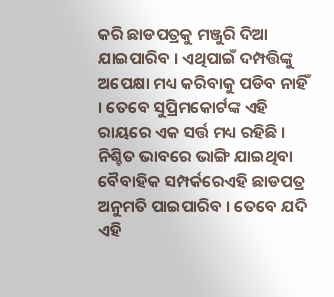କରି ଛାଡପତ୍ରକୁ ମଞ୍ଜୁରି ଦିଆ ଯାଇପାରିବ । ଏଥିପାଇଁ ଦମ୍ପତ୍ତିଙ୍କୁ ଅପେକ୍ଷା ମଧ୍ୟ କରିବାକୁ ପଡିବ ନାହିଁ । ତେବେ ସୁପ୍ରିମକୋର୍ଟଙ୍କ ଏହି ରାୟରେ ଏକ ସର୍ତ୍ତ ମଧ୍ୟ ରହିଛି । ନିଶ୍ଚିତ ଭାବରେ ଭାଙ୍ଗି ଯାଇଥିବା ବୈବାହିକ ସମ୍ପର୍କରେଏହି ଛାଡପତ୍ର ଅନୁମତି ପାଇପାରିବ । ତେବେ ଯଦି ଏହି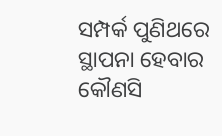ସମ୍ପର୍କ ପୁଣିଥରେ ସ୍ଥାପନା ହେବାର କୌଣସି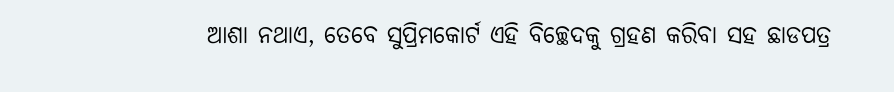ଆଶା ନଥାଏ, ତେବେ ସୁପ୍ରିମକୋର୍ଟ ଏହି ବିଚ୍ଛେଦକୁ ଗ୍ରହଣ କରିବା ସହ ଛାଡପତ୍ର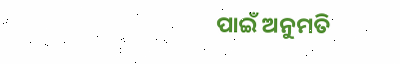ପାଇଁ ଅନୁମତି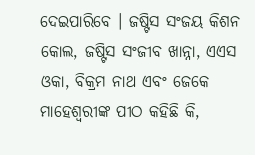ଦେଇପାରିବେ । ଜଷ୍ଟିସ ସଂଜୟ କିଶନ କୋଲ, ଜଷ୍ଟିସ ସଂଜୀବ ଖାନ୍ନା, ଏଏସ ଓକା, ବିକ୍ରମ ନାଥ ଏବଂ ଜେକେ ମାହେଶ୍ୱରୀଙ୍କ ପୀଠ କହିଛି କି,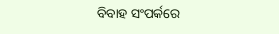ବିବାହ ସଂପର୍କରେ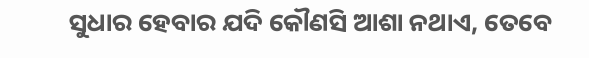ସୁଧାର ହେବାର ଯଦି କୌଣସି ଆଶା ନଥାଏ, ତେବେ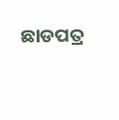ଛାଡପତ୍ର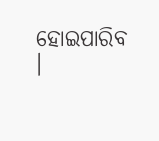ହୋଇପାରିବ ।